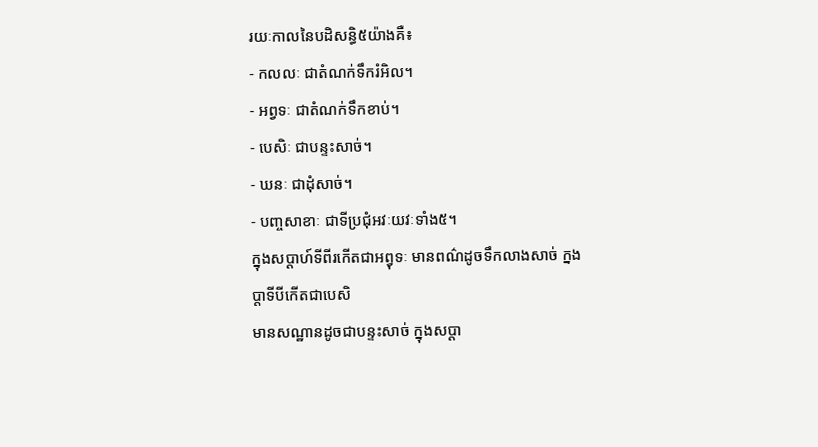រយៈកាលនៃបដិសន្ធិ៥យ៉ាងគឺ៖
- កលលៈ ជាតំណក់ទឹករំអិល។
- អព្វទៈ ជាតំណក់ទឹកខាប់។
- បេសិៈ ជាបន្ទះសាច់។
- ឃនៈ ជាដុំសាច់។
- បញ្ចសាខាៈ ជាទីប្រជុំអវៈយវៈទាំង៥។
ក្នុងសប្តាហ៍ទីពីរកើតជាអព្វុទៈ មានពណ៌ដូចទឹកលាងសាច់ ក្នងប្តាទីបីកើតជាបេសិ
មានសណ្ឋានដូចជាបន្ទះសាច់ ក្នុងសប្តា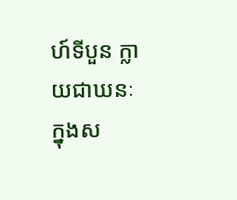ហ៍ទីបួន ក្លាយជាឃនៈ
ក្នុងស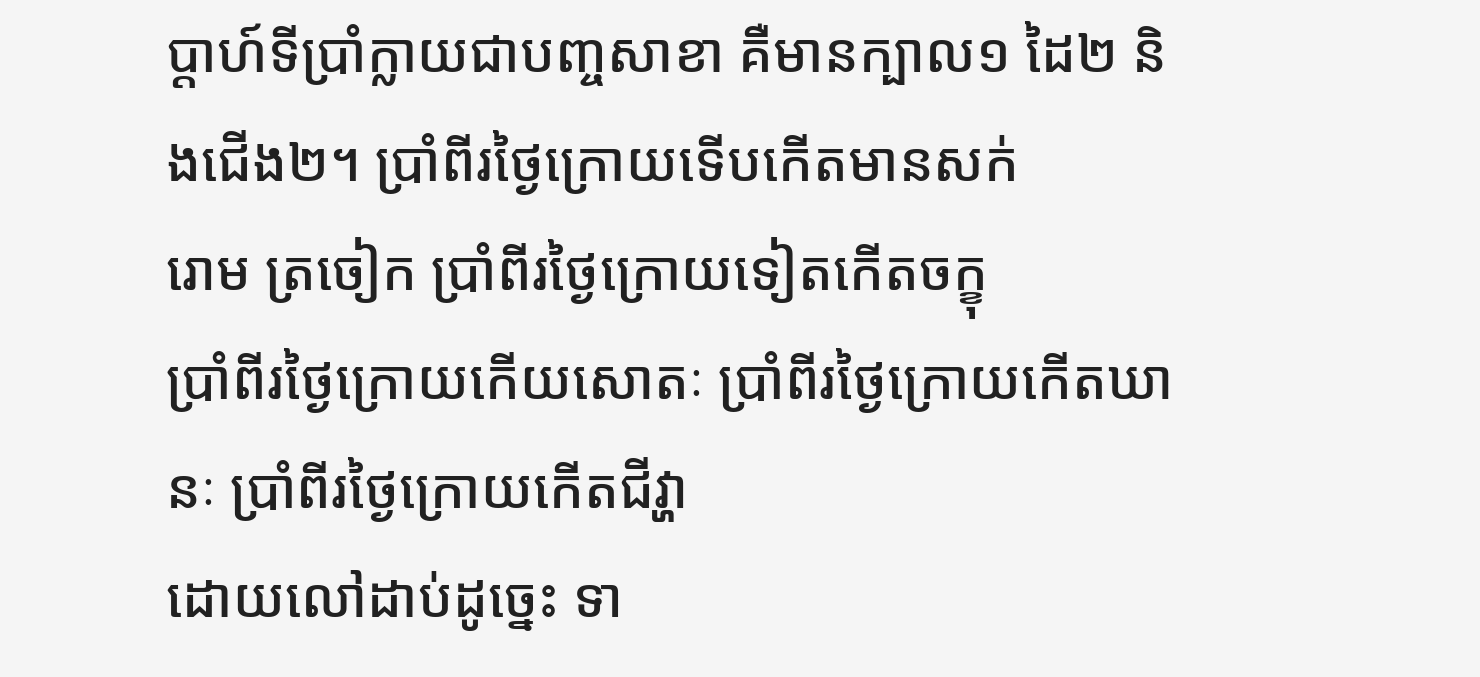ប្តាហ៍ទីប្រាំក្លាយជាបញ្ចសាខា គឺមានក្បាល១ ដៃ២ និងជើង២។ ប្រាំពីរថ្ងៃក្រោយទើបកើតមានសក់
រោម ត្រចៀក ប្រាំពីរថ្ងៃក្រោយទៀតកើតចក្ខុ
ប្រាំពីរថ្ងៃក្រោយកើយសោតៈ ប្រាំពីរថ្ងៃក្រោយកើតឃានៈ ប្រាំពីរថ្ងៃក្រោយកើតជីវ្ហា
ដោយលៅដាប់ដូច្នេះ ទា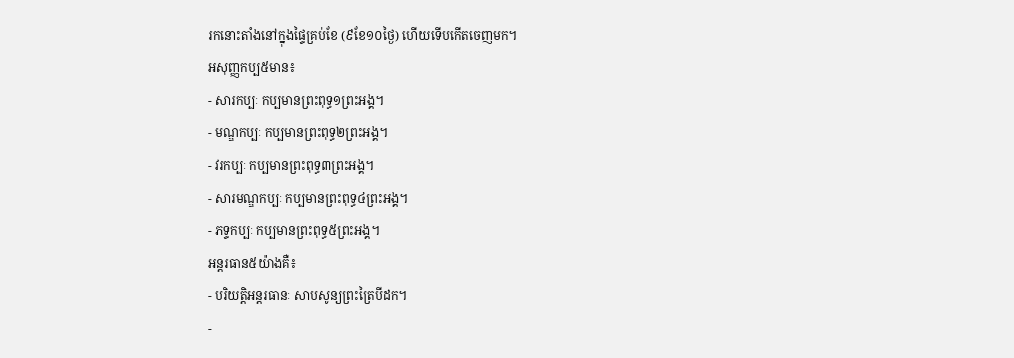រកនោះតាំងនៅក្នុងផ្ទៃគ្រប់ខែ (៩ខែ១០ថ្ងៃ) ហើយទើបកើតចេញមក។
អសុញ្ញកប្ប៥មាន៖
- សារកប្បៈ កប្បមានព្រះពុទ្ធ១ព្រះអង្គ។
- មណ្ឌកប្បៈ កប្បមានព្រះពុទ្ធ២ព្រះអង្គ។
- វរកប្បៈ កប្បមានព្រះពុទ្ធ៣ព្រះអង្គ។
- សារមណ្ឌកប្បៈ កប្បមានព្រះពុទ្ធ៤ព្រះអង្គ។
- ភទ្ទកប្បៈ កប្បមានព្រះពុទ្ធ៥ព្រះអង្គ។
អន្តរធាន៥យ៉ាងគឺ៖
- បរិយត្តិអន្តរធានៈ សាបសូន្យព្រះត្រៃបីដក។
-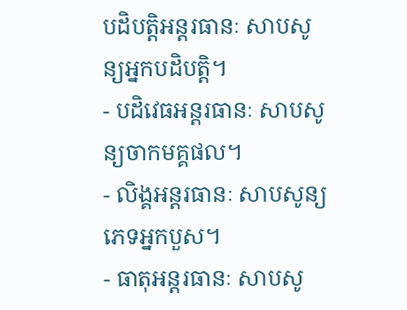បដិបត្តិអន្តរធានៈ សាបសូន្យអ្នកបដិបត្តិ។
- បដិវេធអន្តរធានៈ សាបសូន្យចាកមគ្គផល។
- លិង្គអន្តរធានៈ សាបសូន្យភេទអ្នកបួស។
- ធាតុអន្តរធានៈ សាបសូ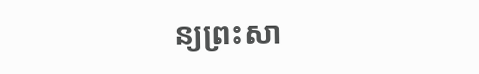ន្យព្រះសា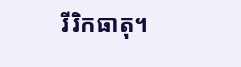រីរិកធាតុ។